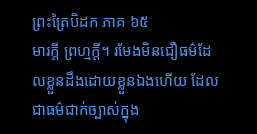ព្រះត្រៃបិដក ភាគ ៦៥
មារក្តី ព្រហ្មក្តី។ រមែងមិនជឿធម៌ដែលខ្លួនដឹងដោយខ្លួនឯងហើយ ដែលជាធម៌ជាក់ច្បាស់ក្នុង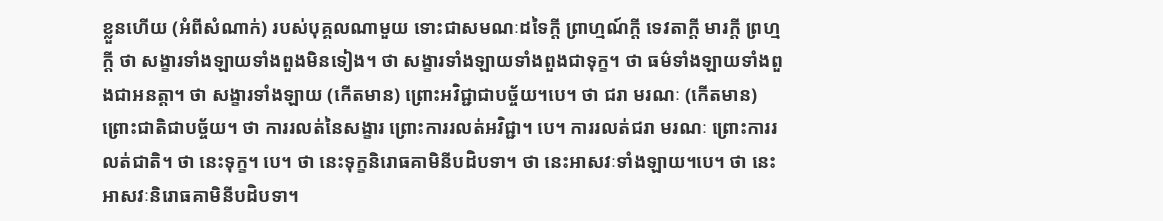ខ្លួនហើយ (អំពីសំណាក់) របស់បុគ្គលណាមួយ ទោះជាសមណៈដទៃក្តី ព្រាហ្មណ៍ក្តី ទេវតាក្តី មារក្តី ព្រហ្មក្តី ថា សង្ខារទាំងឡាយទាំងពួងមិនទៀង។ ថា សង្ខារទាំងឡាយទាំងពួងជាទុក្ខ។ ថា ធម៌ទាំងឡាយទាំងពួងជាអនត្តា។ ថា សង្ខារទាំងឡាយ (កើតមាន) ព្រោះអវិជ្ជាជាបច្ច័យ។បេ។ ថា ជរា មរណៈ (កើតមាន) ព្រោះជាតិជាបច្ច័យ។ ថា ការរលត់នៃសង្ខារ ព្រោះការរលត់អវិជ្ជា។ បេ។ ការរលត់ជរា មរណៈ ព្រោះការរលត់ជាតិ។ ថា នេះទុក្ខ។ បេ។ ថា នេះទុក្ខនិរោធគាមិនីបដិបទា។ ថា នេះអាសវៈទាំងឡាយ។បេ។ ថា នេះអាសវៈនិរោធគាមិនីបដិបទា។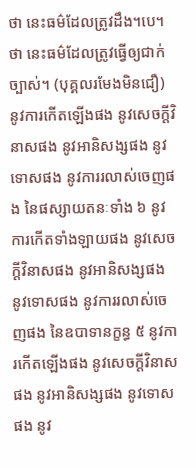ថា នេះធម៌ដែលត្រូវដឹង។បេ។ ថា នេះធម៌ដែលត្រូវធ្វើឲ្យជាក់ច្បាស់។ (បុគ្គលរមែងមិនជឿ) នូវការកើតឡើងផង នូវសេចក្តីវិនាសផង នូវអានិសង្សផង នូវទោសផង នូវការរលាស់ចេញផង នៃផស្សាយតនៈទាំង ៦ នូវការកើតទាំងឡាយផង នូវសេចក្តីវិនាសផង នូវអានិសង្សផង នូវទោសផង នូវការរលាស់ចេញផង នៃឧបាទានក្ខន្ធ ៥ នូវការកើតឡើងផង នូវសេចក្តីវិនាសផង នូវអានិសង្សផង នូវទោសផង នូវ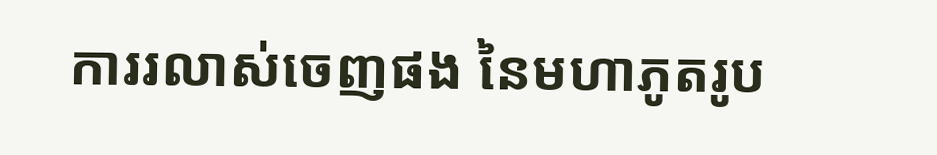ការរលាស់ចេញផង នៃមហាភូតរូប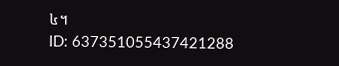៤។
ID: 637351055437421288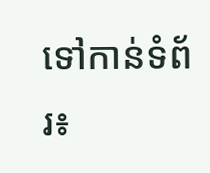ទៅកាន់ទំព័រ៖